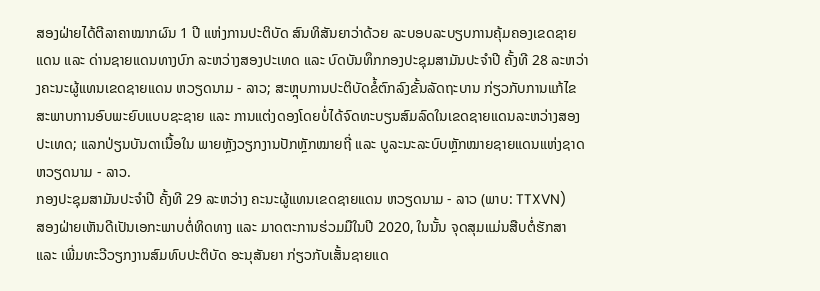ສອງຝ່າຍໄດ້ຕີລາຄາໝາກຜົນ 1 ປີ ແຫ່ງການປະຕິບັດ ສົນທິສັນຍາວ່າດ້ວຍ ລະບອບລະບຽບການຄຸ້ມຄອງເຂດຊາຍແດນ ແລະ ດ່ານຊາຍແດນທາງບົກ ລະຫວ່າງສອງປະເທດ ແລະ ບົດບັນທຶກກອງປະຊຸມສາມັນປະຈໍາປີ ຄັ້ງທີ 28 ລະຫວ່າງຄະນະຜູ້ແທນເຂດຊາຍແດນ ຫວຽດນາມ - ລາວ; ສະຫຼຸບການປະຕິບັດຂໍ້ຕົກລົງຂັ້ນລັດຖະບານ ກ່ຽວກັບການແກ້ໄຂສະພາບການອົບພະຍົບແບບຊະຊາຍ ແລະ ການແຕ່ງດອງໂດຍບໍ່ໄດ້ຈົດທະບຽນສົມລົດໃນເຂດຊາຍແດນລະຫວ່າງສອງປະເທດ; ແລກປ່ຽນບັນດາເນື້ອໃນ ພາຍຫຼັງວຽກງານປັກຫຼັກໝາຍຖີ່ ແລະ ບູລະນະລະບົບຫຼັກໝາຍຊາຍແດນແຫ່ງຊາດ ຫວຽດນາມ - ລາວ.
ກອງປະຊຸມສາມັນປະຈໍາປີ ຄັ້ງທີ 29 ລະຫວ່າງ ຄະນະຜູ້ແທນເຂດຊາຍແດນ ຫວຽດນາມ - ລາວ (ພາບ: TTXVN)
ສອງຝ່າຍເຫັນດີເປັນເອກະພາບຕໍ່ທິດທາງ ແລະ ມາດຕະການຮ່ວມມືໃນປີ 2020, ໃນນັ້ນ ຈຸດສຸມແມ່ນສືບຕໍ່ຮັກສາ ແລະ ເພີ່ມທະວີວຽກງານສົມທົບປະຕິບັດ ອະນຸສັນຍາ ກ່ຽວກັບເສັ້ນຊາຍແດ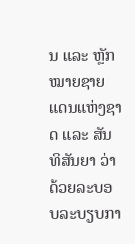ນ ແລະ ຫຼັກໝາຍຊາຍແດນແຫ່ງຊາດ ແລະ ສັນທິສັນຍາ ວ່າດ້ວຍລະບອບລະບຽບກາ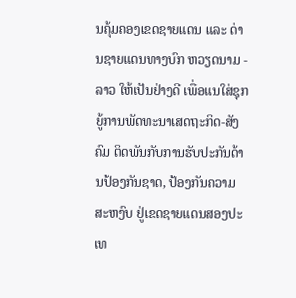ນຄຸ້ມຄອງເຂດຊາຍແດນ ແລະ ດ່ານຊາຍແດນທາງບົກ ຫວຽດນາມ - ລາວ ໃຫ້ເປັນຢ່າງດີ ເພື່ອແນໃສ່ຊຸກຍູ້ການພັດທະນາເສດຖະກິດ-ສັງຄົມ ຕິດພັນກັບການຮັບປະກັນດ້ານປ້ອງກັນຊາດ, ປ້ອງກັນຄວາມສະຫງົບ ຢູ່ເຂດຊາຍແດນສອງປະເທ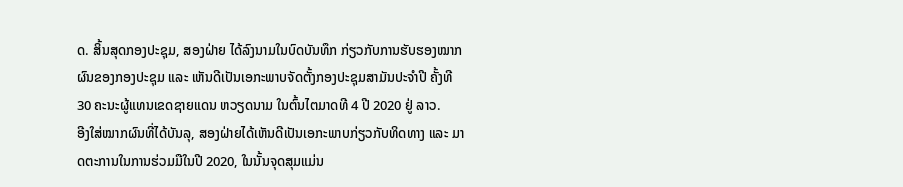ດ. ສິ້ນສຸດກອງປະຊຸມ, ສອງຝ່າຍ ໄດ້ລົງນາມໃນບົດບັນທຶກ ກ່ຽວກັບການຮັບຮອງໝາກຜົນຂອງກອງປະຊຸມ ແລະ ເຫັນດີເປັນເອກະພາບຈັດຕັ້ງກອງປະຊຸມສາມັນປະຈໍາປີ ຄັ້ງທີ 30 ຄະນະຜູ້ແທນເຂດຊາຍແດນ ຫວຽດນາມ ໃນຕົ້ນໄຕມາດທີ 4 ປີ 2020 ຢູ່ ລາວ.
ອີງໃສ່ໝາກຜົນທີ່ໄດ້ບັນລຸ, ສອງຝ່າຍໄດ້ເຫັນດີເປັນເອກະພາບກ່ຽວກັບທິດທາງ ແລະ ມາດຕະການໃນການຮ່ວມມືໃນປີ 2020, ໃນນັ້ນຈຸດສຸມແມ່ນ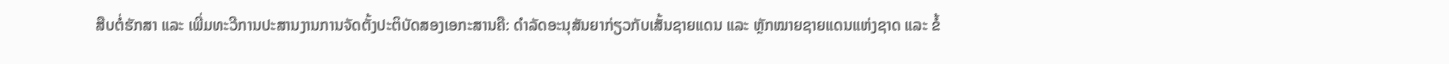ສືບຕໍ່ຮັກສາ ແລະ ເພີ່ມທະວີການປະສານງານການຈັດຕັ້ງປະຕິບັດສອງເອກະສານຄື: ດຳລັດອະນຸສັນຍາກ່ຽວກັບເສັ້ນຊາຍແດນ ແລະ ຫຼັກໝາຍຊາຍແດນແຫ່ງຊາດ ແລະ ຂໍ້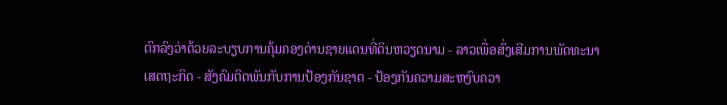ຕົກລົງວ່າດ້ວຍລະບຽບການຄຸ້ມຄອງດ່ານຊາຍແດນທີ່ດິນຫວຽດນາມ - ລາວເພື່ອສົ່ງເສີມການພັດທະນາເສດຖະກິດ - ສັງຄົມຕິດພັນກັບການປ້ອງກັນຊາດ - ປ້ອງກັນຄວາມສະຫງົບຄວາ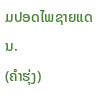ມປອດໄພຊາຍແດນ.
(ຄຳຮຸ່ງ)